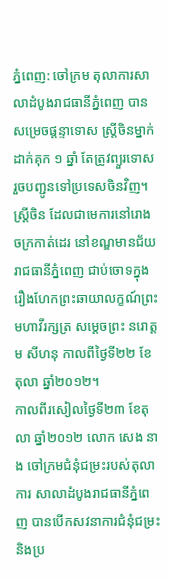ភ្នំពេញ: ចៅក្រម តុលាការសាលាដំបូងរាជធានីភ្នំពេញ បានសម្រេចផ្តន្ទាទោស ស្ត្រីចិនម្នាក់ ដាក់គុក ១ ឆ្នាំ តែត្រូវព្យួរទោស រួចបញ្ជូនទៅប្រទេសចិនវិញ។ ស្ត្រីចិន ដែលជាមេការនៅរោងចក្រកាត់ដេរ នៅខណ្ឌមានជ័យ រាជធានីភ្នំពេញ ជាប់ចោទក្នុងរឿងហែកព្រះឆាយាលក្ខណ៍ព្រះមហាវីរក្សត្រ សម្តេចព្រះ នរោត្តម សីហនុ កាលពីថ្ងៃទី២២ ខែតុលា ឆ្នាំ២០១២។
កាលពីរសៀលថ្ងៃទី២៣ ខែតុលា ឆ្នាំ២០១២ លោក សេង នាង ចៅក្រមជំនុំជម្រះរបស់តុលាការ សាលាដំបូងរាជធានីភ្នំពេញ បានបើកសវនាការជំនុំជម្រះ និងប្រ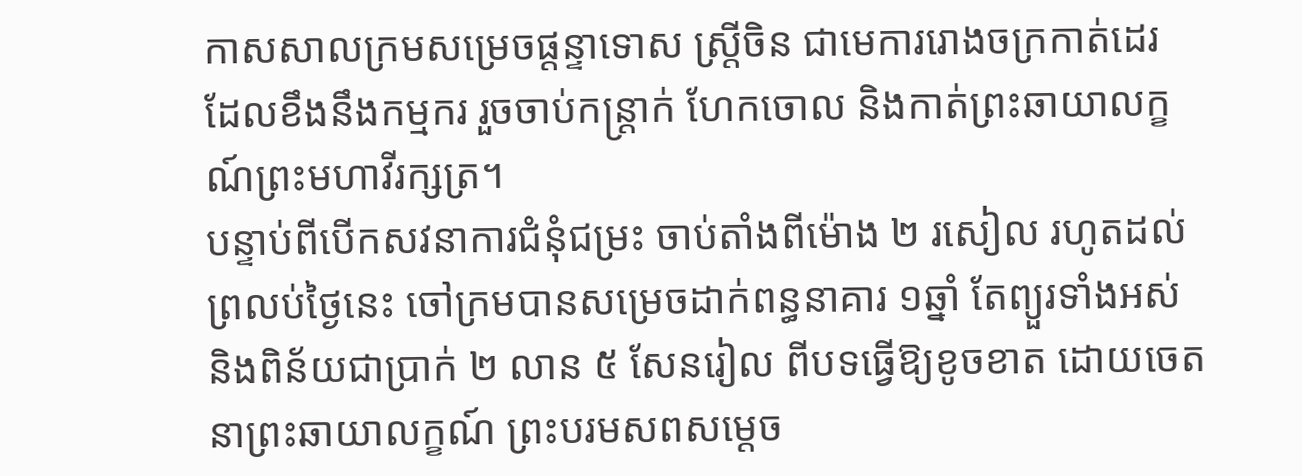កាសសាលក្រមសម្រេចផ្តន្ទាទោស ស្ត្រីចិន ជាមេការរោងចក្រកាត់ដេរ ដែលខឹងនឹងកម្មករ រួចចាប់កន្ត្រាក់ ហែកចោល និងកាត់ព្រះឆាយាលក្ខណ៍ព្រះមហាវីរក្សត្រ។
បន្ទាប់ពីបើកសវនាការជំនុំជម្រះ ចាប់តាំងពីម៉ោង ២ រសៀល រហូតដល់ព្រលប់ថ្ងៃនេះ ចៅក្រមបានសម្រេចដាក់ពន្ធនាគារ ១ឆ្នាំ តែព្យួរទាំងអស់ និងពិន័យជាប្រាក់ ២ លាន ៥ សែនរៀល ពីបទធ្វើឱ្យខូចខាត ដោយចេតនាព្រះឆាយាលក្ខណ៍ ព្រះបរមសពសម្តេច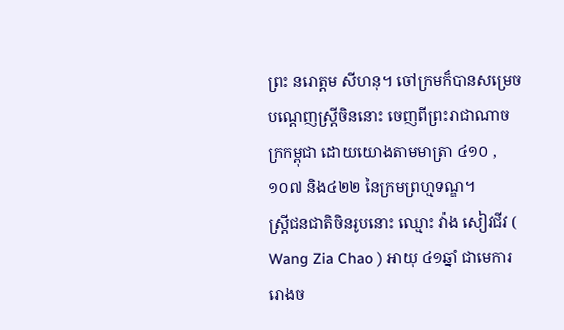ព្រះ នរោត្តម សីហនុ។ ចៅក្រមក៏បានសម្រេចបណ្តេញស្ត្រីចិននោះ ចេញពីព្រះរាជាណាចក្រកម្ពុជា ដោយយោងតាមមាត្រា ៤១០ ,១០៧ និង៤២២ នៃក្រមព្រហ្មទណ្ឌ។
ស្ត្រីជនជាតិចិនរូបនោះ ឈ្មោះ វ៉ាង សៀវជីវ ( Wang Zia Chao ) អាយុ ៤១ឆ្នាំ ជាមេការរោងច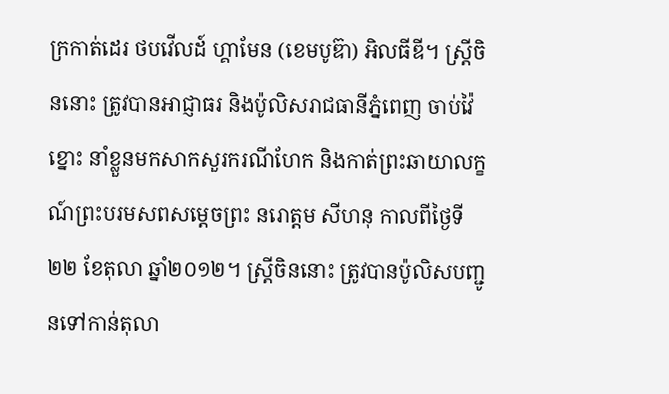ក្រកាត់ដេរ ថបវើលដ៍ ហ្គាមែន (ខេមបូឌ៊ា) អិលធីឌី។ ស្ត្រីចិននោះ ត្រូវបានអាជ្ញាធរ និងប៉ូលិសរាជធានីភ្នំពេញ ចាប់វ៉ៃខ្នោះ នាំខ្លួនមកសាកសួរករណីហែក និងកាត់ព្រះឆាយាលក្ខណ៍ព្រះបរមសពសម្តេចព្រះ នរោត្តម សីហនុ កាលពីថ្ងៃទី២២ ខែតុលា ឆ្នាំ២០១២។ ស្ត្រីចិននោះ ត្រូវបានប៉ូលិសបញ្ជូនទៅកាន់តុលា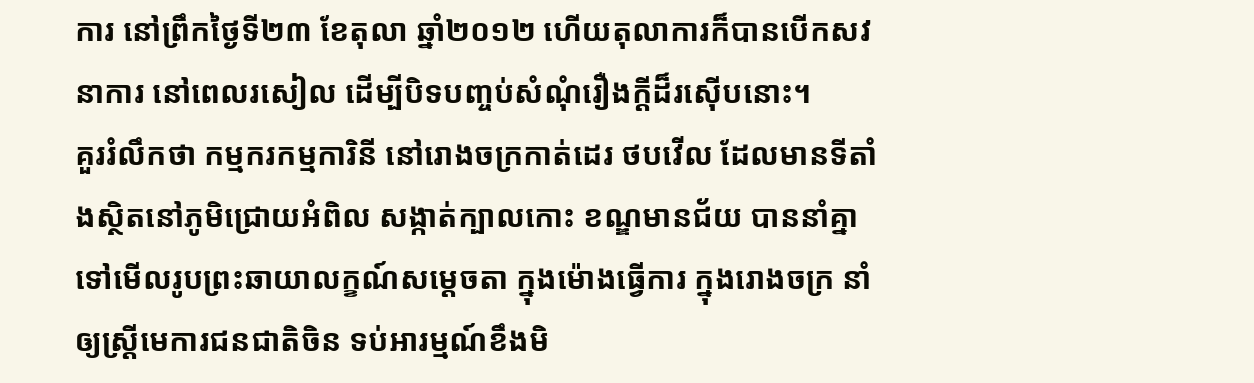ការ នៅព្រឹកថ្ងៃទី២៣ ខែតុលា ឆ្នាំ២០១២ ហើយតុលាការក៏បានបើកសវនាការ នៅពេលរសៀល ដើម្បីបិទបញ្ចប់សំណុំរឿងក្តីដ៏រស៊ើបនោះ។
គួររំលឹកថា កម្មករកម្មការិនី នៅរោងចក្រកាត់ដេរ ថបវើល ដែលមានទីតាំងស្ថិតនៅភូមិជ្រោយអំពិល សង្កាត់ក្បាលកោះ ខណ្ឌមានជ័យ បាននាំគ្នាទៅមើលរូបព្រះឆាយាលក្ខណ៍សម្តេចតា ក្នុងម៉ោងធ្វើការ ក្នុងរោងចក្រ នាំឲ្យស្ត្រីមេការជនជាតិចិន ទប់អារម្មណ៍ខឹងមិ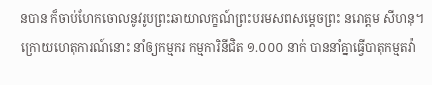នបាន ក៏ចាប់ហែកចោលនូវរូបព្រះឆាយាលក្ខណ៍ព្រះបរមសពសម្តេចព្រះ នរោត្តម សីហនុ។
ក្រោយហេតុការណ៍នោះ នាំឲ្យកម្មករ កម្មការិនីជិត ១.០០០ នាក់ បាននាំគ្នាធ្វើបាតុកម្មតវ៉ា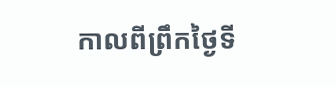កាលពីព្រឹកថ្ងៃទី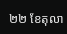២២ ខែតុលា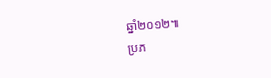ឆ្នាំ២០១២៕
ប្រភ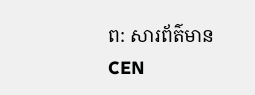ព: សារព័ត៌មាន CEN